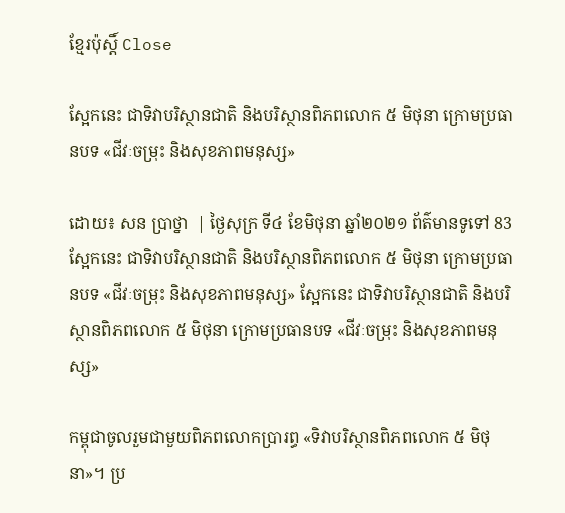ខ្មែរប៉ុស្ដិ៍ Close

ស្អែកនេះ ជាទិវាបរិស្ថានជាតិ និងបរិស្ថានពិភពលោក ៥ មិថុនា ក្រោមប្រធានបទ «ជីវៈចម្រុះ និងសុខភាពមនុស្ស»

ដោយ៖ សន ប្រាថ្នា  | ថ្ងៃសុក្រ ទី៤ ខែមិថុនា ឆ្នាំ២០២១ ព័ត៌មានទូទៅ 83
ស្អែកនេះ ជាទិវាបរិស្ថានជាតិ និងបរិស្ថានពិភពលោក ៥ មិថុនា ក្រោមប្រធានបទ «ជីវៈចម្រុះ និងសុខភាពមនុស្ស» ស្អែកនេះ ជាទិវាបរិស្ថានជាតិ និងបរិស្ថានពិភពលោក ៥ មិថុនា ក្រោមប្រធានបទ «ជីវៈចម្រុះ និងសុខភាពមនុស្ស»

កម្ពុជាចូលរួមជាមួយពិភពលោកប្រារព្ធ «ទិវាបរិស្ថានពិភពលោក ៥ មិថុនា»។ ប្រ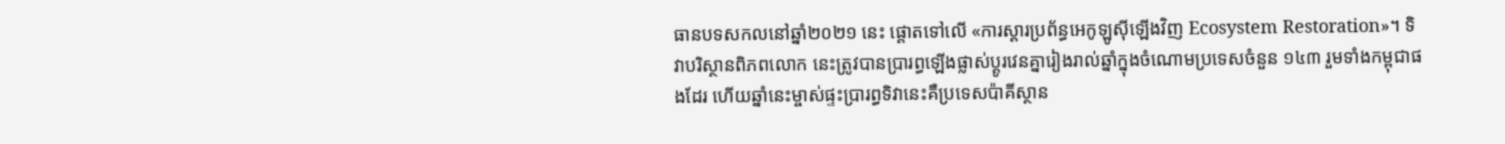ធានបទសកលនៅឆ្នាំ២០២១ នេះ ផ្តោតទៅលើ «ការស្ដារប្រព័ន្ធអេកូឡូស៊ីឡើងវិញ Ecosystem Restoration»។ ទិវាបរិស្ថានពិភពលោក នេះត្រូវបានប្រារព្ធឡើងផ្លាស់ប្តូរវេនគ្នារៀងរាល់ឆ្នាំក្នុងចំណោមប្រទេសចំនួន ១៤៣ រួមទាំងកម្ពុជាផងដែរ ហើយឆ្នាំនេះម្ចាស់ផ្ទះប្រារព្ធទិវានេះគឺប្រទេសប៉ាគីស្ថាន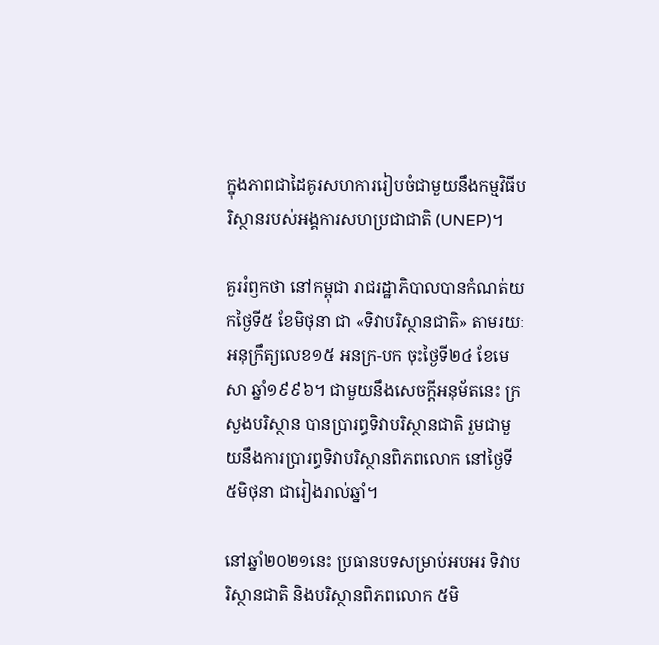ក្នុងភាពជាដៃគូរសហការរៀបចំជាមួយនឹងកម្មវិធីបរិស្ថានរបស់អង្គការសហប្រជាជាតិ (UNEP)។

គួររំឭកថា នៅកម្ពុជា រាជរដ្ឋាភិបាលបានកំណត់យកថ្ងៃទី៥ ខែមិថុនា ជា «ទិវាបរិស្ថានជាតិ» តាមរយៈអនុក្រឹត្យលេខ១៥ អនក្រ-បក ចុះថ្ងៃទី២៤ ខែមេសា ឆ្នាំ១៩៩៦។ ជាមួយនឹងសេចក្តីអនុម័តនេះ ក្រសួងបរិស្ថាន បានប្រារព្ធទិវាបរិស្ថានជាតិ រួមជាមួយនឹងការប្រារព្ធទិវាបរិស្ថានពិភពលោក នៅថ្ងៃទី៥មិថុនា ជារៀងរាល់ឆ្នាំ។

នៅឆ្នាំ២០២១នេះ ប្រធានបទសម្រាប់អបអរ ទិវាបរិស្ថានជាតិ និងបរិស្ថានពិភពលោក ៥មិ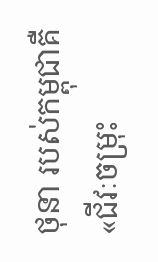ថុនា របស់កម្ពុជាគឺ «ជីវៈចម្រុះ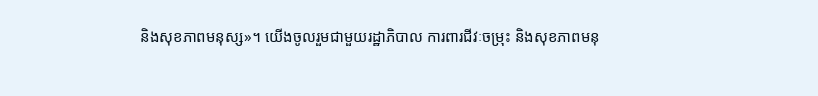និងសុខភាពមនុស្ស»។ យើងចូលរួមជាមួយរដ្ឋាភិបាល ការពារជីវៈចម្រុះ និងសុខភាពមនុ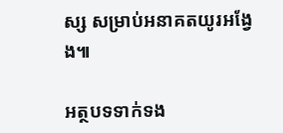ស្ស សម្រាប់អនាគតយូរអង្វែង៕

អត្ថបទទាក់ទង